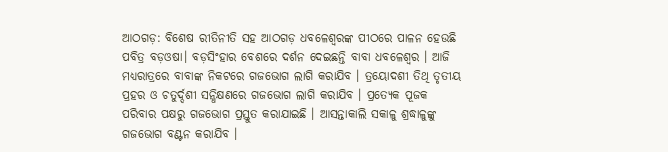ଆଠଗଡ଼: ବିଶେଷ ରୀତିନୀତି ସହ ଆଠଗଡ଼ ଧବଳେଶ୍ବରଙ୍କ ପୀଠରେ ପାଳନ ହେଉଛି ପବିତ୍ର ବଡ଼ଓଷା। ବଡ଼ସିଂହାର ବେଶରେ ଦର୍ଶନ ଦେଇଛନ୍ତି ବାବା ଧବଳେଶ୍ବର । ଆଜି ମଧ୍ୟରାତ୍ରରେ ବାବାଙ୍କ ନିକଟରେ ଗଜଭୋଗ ଲାଗି କରାଯିବ । ତ୍ରୟୋଦଶୀ ତିଥି ତୃତୀୟ ପ୍ରହର ଓ ଚତୁର୍ଦ୍ଦଶୀ ସନ୍ଧିକ୍ଷଣରେ ଗଜଭୋଗ ଲାଗି କରାଯିବ । ପ୍ରତ୍ୟେକ ପୂଜକ ପରିବାର ପକ୍ଷରୁ ଗଜଭୋଗ ପ୍ରସ୍ତୁତ କରାଯାଇଛି । ଆସନ୍ତାକାଲି ସକାଳୁ ଶ୍ରଦ୍ଧାଳୁଙ୍କୁ ଗଜଭୋଗ ବଣ୍ଟନ କରାଯିବ ।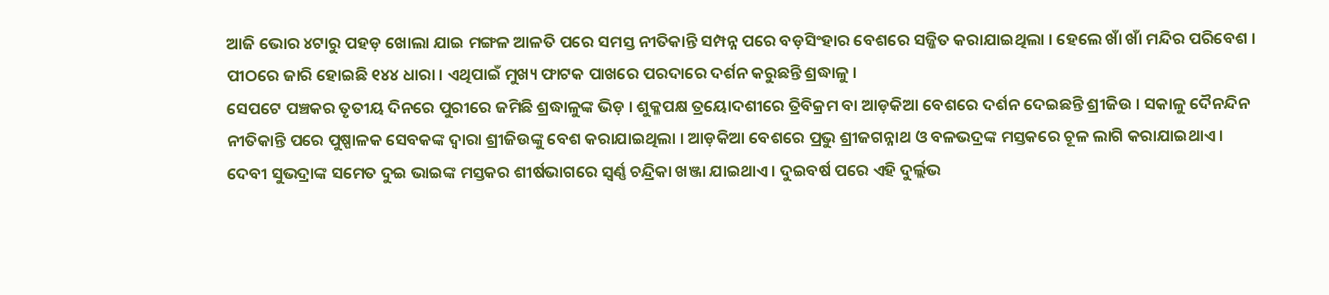ଆଜି ଭୋର ୪ଟାରୁ ପହଡ଼ ଖୋଲା ଯାଇ ମଙ୍ଗଳ ଆଳତି ପରେ ସମସ୍ତ ନୀତିକାନ୍ତି ସମ୍ପନ୍ନ ପରେ ବଡ଼ସିଂହାର ବେଶରେ ସଜ୍ଜିତ କରାଯାଇଥିଲା । ହେଲେ ଖାଁ ଖାଁ ମନ୍ଦିର ପରିବେଶ । ପୀଠରେ ଜାରି ହୋଇଛି ୧୪୪ ଧାରା । ଏଥିପାଇଁ ମୁଖ୍ୟ ଫାଟକ ପାଖରେ ପରଦାରେ ଦର୍ଶନ କରୁଛନ୍ତି ଶ୍ରଦ୍ଧାଳୁ ।
ସେପଟେ ପଞ୍ଚକର ତୃତୀୟ ଦିନରେ ପୁରୀରେ ଜମିଛି ଶ୍ରଦ୍ଧାଳୁଙ୍କ ଭିଡ଼ । ଶୁକ୍ଳପକ୍ଷ ତ୍ରୟୋଦଶୀରେ ତ୍ରିବିକ୍ରମ ବା ଆଡ଼କିଆ ବେଶରେ ଦର୍ଶନ ଦେଇଛନ୍ତି ଶ୍ରୀଜିଉ । ସକାଳୁ ଦୈନନ୍ଦିନ ନୀତିକାନ୍ତି ପରେ ପୁଷ୍ପାଳକ ସେବକଙ୍କ ଦ୍ବାରା ଶ୍ରୀଜିଉଙ୍କୁ ବେଶ କରାଯାଇଥିଲା । ଆଡ଼କିଆ ବେଶରେ ପ୍ରଭୁ ଶ୍ରୀଜଗନ୍ନାଥ ଓ ବଳଭଦ୍ରଙ୍କ ମସ୍ତକରେ ଚୂଳ ଲାଗି କରାଯାଇଥାଏ । ଦେବୀ ସୁଭଦ୍ରାଙ୍କ ସମେତ ଦୁଇ ଭାଇଙ୍କ ମସ୍ତକର ଶୀର୍ଷଭାଗରେ ସ୍ୱର୍ଣ୍ଣ ଚନ୍ଦ୍ରିକା ଖଞ୍ଜା ଯାଇଥାଏ । ଦୁଇବର୍ଷ ପରେ ଏହି ଦୁର୍ଲ୍ଲଭ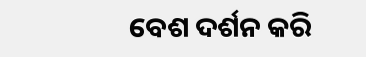ବେଶ ଦର୍ଶନ କରି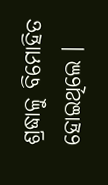ଶ୍ରଦ୍ଧାଳୁ ବିମୋହିତ ହୋଇଥିଲେ ।